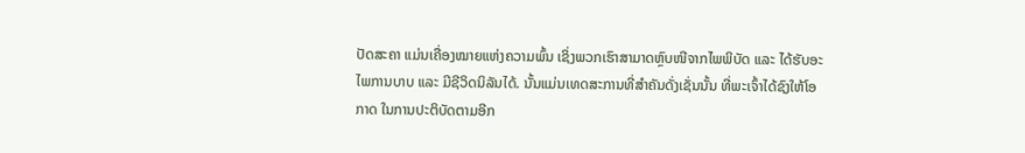ປັດສະຄາ ແມ່ນເຄື່ອງໝາຍແຫ່ງຄວາມພົ້ນ ເຊິ່ງພວກເຮົາສາມາດຫຼົບໜີຈາກໄພພິບັດ ແລະ ໄດ້ຮັບອະໄພການບາບ ແລະ ມີຊີວິດນິລັນໄດ້. ນັ້ນແມ່ນເທດສະການທີ່ສໍາຄັນດັ່ງເຊັ່ນນັ້ນ ທີ່ພະເຈົ້າໄດ້ຊົງໃຫ້ໂອກາດ ໃນການປະຕິບັດຕາມອີກ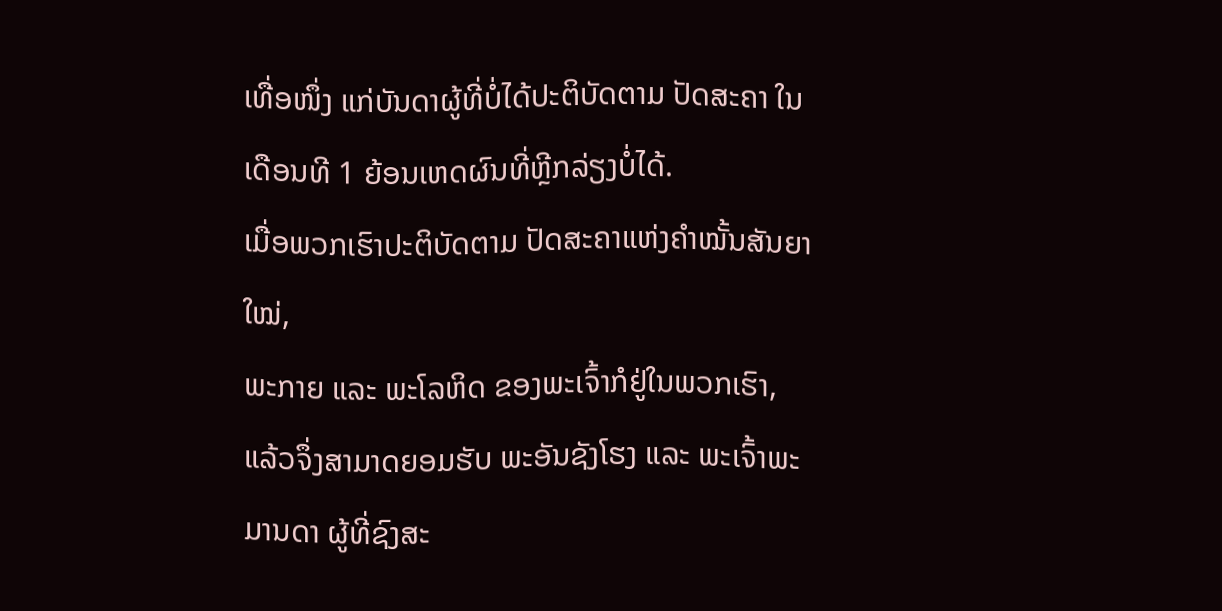ເທື່ອໜຶ່ງ ແກ່ບັນດາຜູ້ທີ່ບໍ່ໄດ້ປະຕິບັດຕາມ ປັດສະຄາ ໃນເດືອນທີ 1 ຍ້ອນເຫດຜົນທີ່ຫຼີກລ່ຽງບໍ່ໄດ້.
ເມື່ອພວກເຮົາປະຕິບັດຕາມ ປັດສະຄາແຫ່ງຄໍາໝັ້ນສັນຍາໃໝ່,
ພະກາຍ ແລະ ພະໂລຫິດ ຂອງພະເຈົ້າກໍຢູ່ໃນພວກເຮົາ,
ແລ້ວຈຶ່ງສາມາດຍອມຮັບ ພະອັນຊັງໂຮງ ແລະ ພະເຈົ້າພະມານດາ ຜູ້ທີ່ຊົງສະ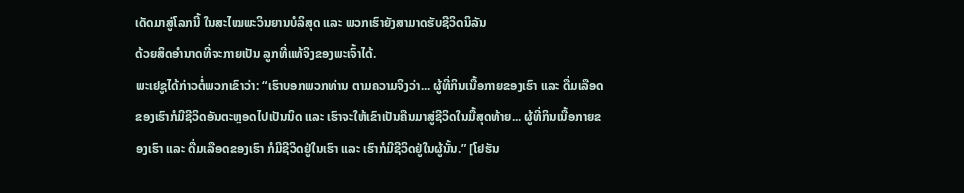ເດັດມາສູ່ໂລກນີ້ ໃນສະໄໝພະວິນຍານບໍລິສຸດ ແລະ ພວກເຮົາຍັງສາມາດຮັບຊີວິດນິລັນ
ດ້ວຍສິດອໍານາດທີ່ຈະກາຍເປັນ ລູກທີ່ແທ້ຈິງຂອງພະເຈົ້າໄດ້.
ພະເຢຊູໄດ້ກ່າວຕໍ່ພວກເຂົາວ່າ: “ເຮົາບອກພວກທ່ານ ຕາມຄວາມຈິງວ່າ... ຜູ້ທີ່ກິນເນື້ອກາຍຂອງເຮົາ ແລະ ດື່ມເລືອດຂອງເຮົາກໍມີຊີວິດອັນຕະຫຼອດໄປເປັນນິດ ແລະ ເຮົາຈະໃຫ້ເຂົາເປັນຄືນມາສູ່ຊີວິດໃນມື້ສຸດທ້າຍ... ຜູ້ທີ່ກິນເນື້ອກາຍຂອງເຮົາ ແລະ ດື່ມເລືອດຂອງເຮົາ ກໍມີຊີວິດຢູ່ໃນເຮົາ ແລະ ເຮົາກໍມີຊີວິດຢູ່ໃນຜູ້ນັ້ນ.” [ໂຢຮັນ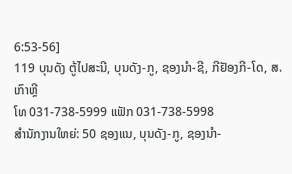6:53-56]
119 ບຸນດັງ ຕູ້ໄປສະນີ, ບຸນດັງ-ກູ, ຊອງນຳ-ຊີ, ກີຢັອງກີ-ໂດ, ສ. ເກົາຫຼີ
ໂທ 031-738-5999 ແຟັກ 031-738-5998
ສໍານັກງານໃຫຍ່: 50 ຊອງແນ, ບຸນດັງ-ກູ, ຊອງນຳ-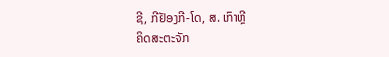ຊີ, ກີຢັອງກີ-ໂດ, ສ. ເກົາຫຼີ
ຄິດສະຕະຈັກ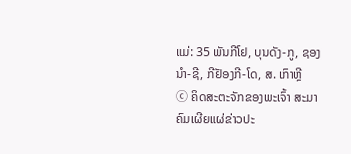ແມ່: 35 ພັນກີໂຢ, ບຸນດັງ-ກູ, ຊອງນຳ-ຊີ, ກີຢັອງກີ-ໂດ, ສ. ເກົາຫຼີ
ⓒ ຄິດສະຕະຈັກຂອງພະເຈົ້າ ສະມາຄົມເຜີຍແຜ່ຂ່າວປະ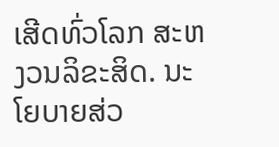ເສີດທົ່ວໂລກ ສະຫງວນລິຂະສິດ. ນະໂຍບາຍສ່ວ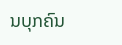ນບຸກຄົນ